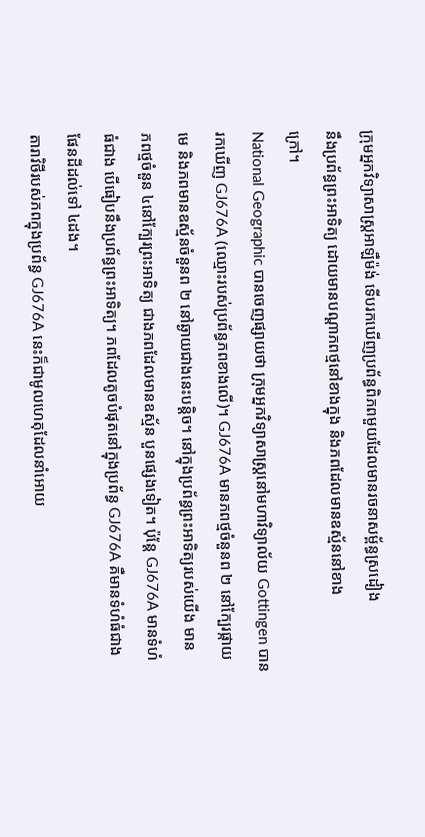ក្រុមអ្នកវិទ្យាសាស្ដ្រអាឡឺម៉ង់ ទើបរកឃើញប្រព័ន្ធពិភពមួយដែលមានរចនាសម្ព័ន្ធស្រដៀង
នឹងប្រព័ន្ធព្រះអាទិត្យ ដោយមានបណ្ដាភពថ្មនៅខាងក្នុង និងភពដែលមានឧស្ម័ននៅខាង
ក្រៅ។
National Geographic បានចេញផ្សាយថា ក្រុមអ្នកវិទ្យាសាស្ដ្រនៅមហាវិទ្យាល័យ Gottingen បាន
រកឃើញ GJ676A (ឈ្មោះរបស់ប្រព័ន្ធភពខាងលើ)។ GJ676A មានភពថ្មចំនួនព ២ នៅក្បែរផ្កាយ
មេ និងភពមានឧស្ម័នចំនួនព ២ នៅឆ្ងាយជាងនេះបន្ដិច។ នៅក្នុងប្រព័ន្ធព្រះអាទិត្យរបស់យើង មាន
ភពថ្មចំនួន ៤នៅក្បែរព្រះអាទិត្យ ជាងភពដែលមានឧស្ម័ន បួនផ្សេងទៀត។ ប៉ុន្ដែ GJ676A មានទំហំ
ធំជាង បើធៀបនឹងប្រព័ន្ធព្រះអាទិត្យ។ ភពដែលតូចបំផុតនៅក្នុងប្រព័ន្ធ GJ676A គឺមានទំហំធំជាង
ផែនដីដល់ទៅ ៤ដង។
តារាវិថីរបស់ភពក្នុងប្រព័ន្ធ GJ676A នេះក៏ជាមូលហេតុដែលនាំអោយ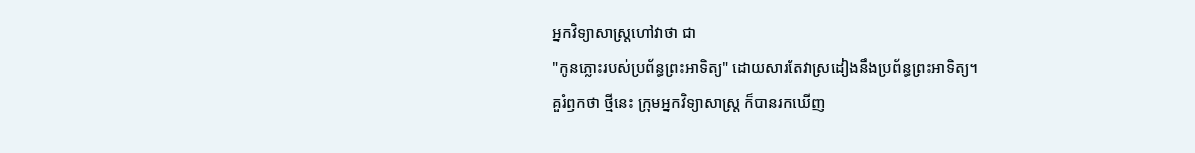អ្នកវិទ្យាសាស្ដ្រហៅវាថា ជា
"កូនភ្លោះរបស់ប្រព័ន្ធព្រះអាទិត្យ" ដោយសារតែវាស្រដៀងនឹងប្រព័ន្ធព្រះអាទិត្យ។
គួរំឭកថា ថ្មីនេះ ក្រុមអ្នកវិទ្យាសាស្ដ្រ ក៏បានរកឃើញ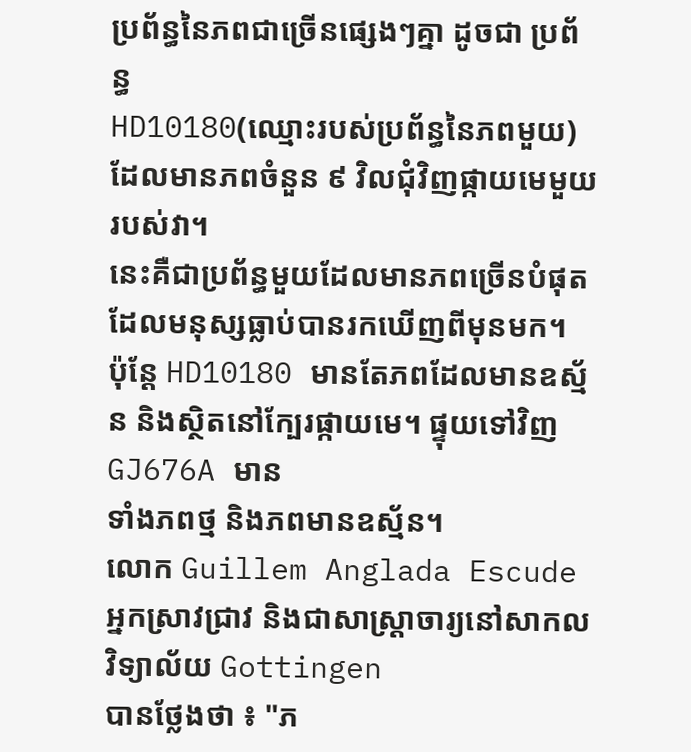ប្រព័ន្ធនៃភពជាច្រើនផ្សេងៗគ្នា ដូចជា ប្រព័ន្ធ
HD10180(ឈ្មោះរបស់ប្រព័ន្ធនៃភពមួយ) ដែលមានភពចំនួន ៩ វិលជុំវិញផ្កាយមេមួយរបស់វា។
នេះគឺជាប្រព័ន្ធមួយដែលមានភពច្រើនបំផុត ដែលមនុស្សធ្លាប់បានរកឃើញពីមុនមក។
ប៉ុន្ដែ HD10180 មានតែភពដែលមានឧស្ម័ន និងស្ថិតនៅក្បែរផ្កាយមេ។ ផ្ទុយទៅវិញ GJ676A មាន
ទាំងភពថ្ម និងភពមានឧស្ម័ន។
លោក Guillem Anglada Escude អ្នកស្រាវជ្រាវ និងជាសាស្ដ្រាចារ្យនៅសាកលវិទ្យាល័យ Gottingen
បានថ្លែងថា ៖ "ភ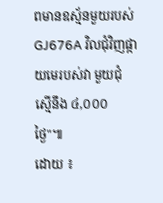ពមានឧស្ម័នមួយរបស់ GJ676A វិលជុំវិញផ្កាយមេរបស់វា មួយជុំ ស្មើនឹង ៤,០០០
ថ្ងៃ"៕
ដោយ ៖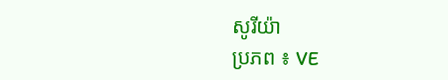សូរីយ៉ា
ប្រភព ៖ VE